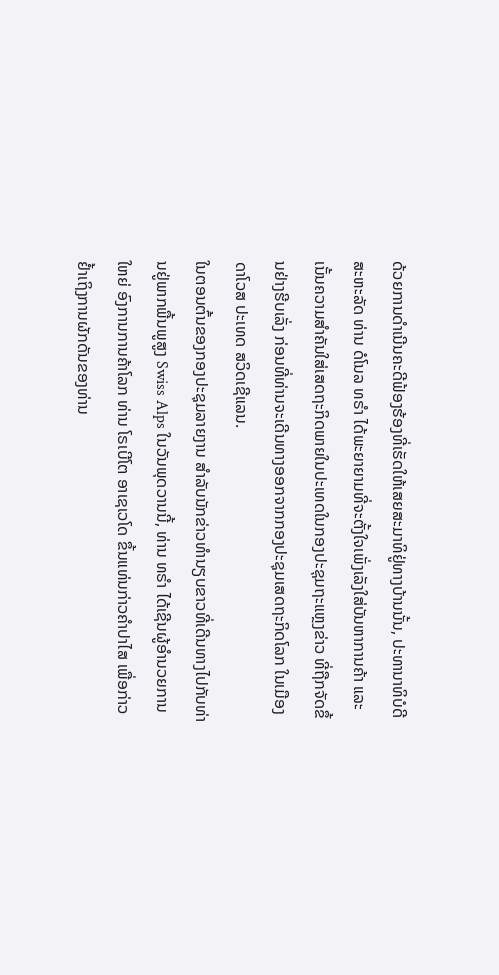ດ້ວຍການດຳເນີນຄະດີຟ້ອງຮ້ອງທີ່ເຮັດໃຫ້ເສຍສະມາທິຢູ່ທາງບ້ານນັ້ນ, ປະທານາທິບໍດີ ສະຫະລັດ ທ່ານ ດໍໂນລ ທຣຳ ໄດ້ພະຍາຍາມທີ່ຈະຕັ້ງໃຈເພັ່ງເລັງໃສ່ບັນຫາການຄ້າ ແລະ ເນັ້ນຄວາມສຳຄັນໃສ່ເສດຖະກິດພາຍໃນປະເທດໃນກອງປະຊຸມຖະແຫຼງຂ່າວ ທີ່ຖືກຈັດຂຶ້ນຢ່າງຮີບເລັ່ງ ກ່ອນທີ່ທ່ານຈະເດີນທາງອອກຈາກກອງປະຊຸມເສດຖະກິດໂລກ ໃນເມືອງ ດາໂວສ ປະເທດ ສວິດເຊີແລນ.
ໃນຕອນຕົ້ນຂອງກອງປະຊຸມລາຍງານ ສຳລັບນັກຂ່າວທຳນຽບຂາວທີ່ເດີນທາງໄປກັບທ່ານຢູ່ພາກພື້ນພູສູງ Swiss Alps ໃນວັນພຸດວານນີ້, ທ່ານ ທຣຳ ໄດ້ເຊີນຜູ້ອຳນວຍການໃຫຍ່ ອົງການການຄ້າໂລກ ທ່ານ ໂຣເບີໂຕ ອາເຊເວໂດ ຂຶ້ນແທ່ນກ່າວຄຳປາໄສ ເພື່ອກ່າວຢ້ຳເຖິງການຜັກດັນຂອງທ່ານ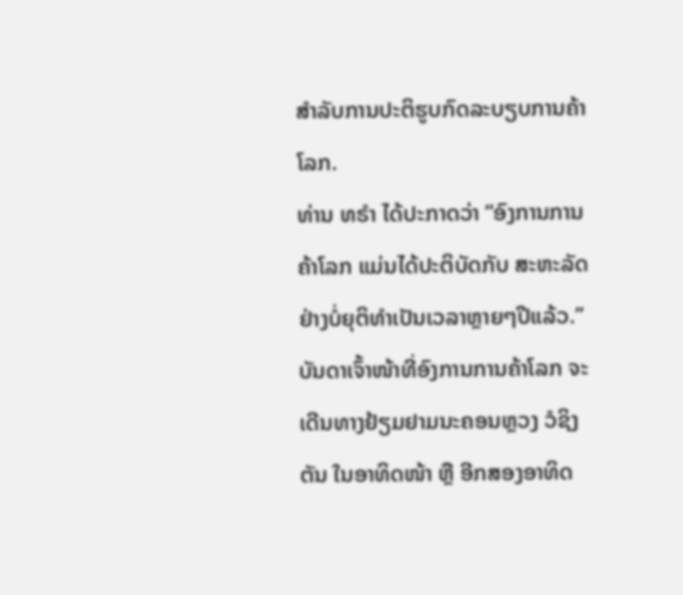ສຳລັບການປະຕິຮູບກົດລະບຽບການຄ້າໂລກ.
ທ່ານ ທຣຳ ໄດ້ປະກາດວ່າ “ອົງການການຄ້າໂລກ ແມ່ນໄດ້ປະຕິບັດກັບ ສະຫະລັດ ຢ່າງບໍ່ຍຸຕິທຳເປັນເວລາຫຼາຍໆປີແລ້ວ.”
ບັນດາເຈົ້າໜ້າທີ່ອົງການການຄ້າໂລກ ຈະເດີນທາງຢ້ຽມຢາມນະຄອນຫຼວງ ວໍຊິງຕັນ ໃນອາທິດໜ້າ ຫຼື ອີກສອງອາທິດ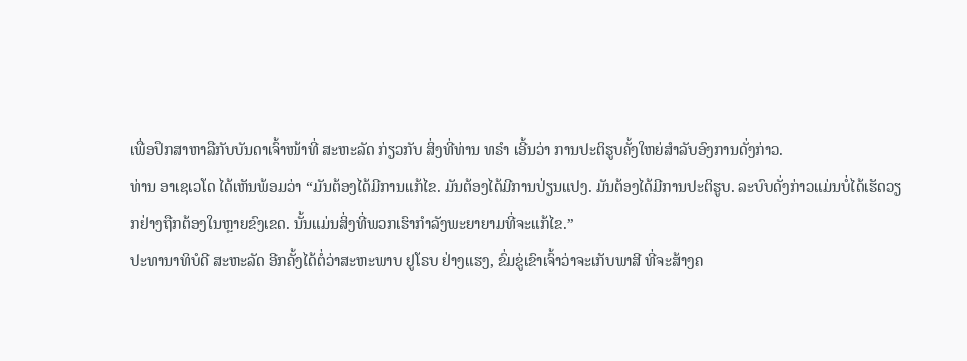ເພື່ອປຶກສາຫາລືກັບບັນດາເຈົ້າໜ້າທີ່ ສະຫະລັດ ກ່ຽວກັບ ສິ່ງທີ່ທ່ານ ທຣຳ ເອີ້ນວ່າ ການປະຕິຮູບຄັ້ງໃຫຍ່ສຳລັບອົງການດັ່ງກ່າວ.
ທ່ານ ອາເຊເວໂດ ໄດ້ເຫັນພ້ອມວ່າ “ມັນຕ້ອງໄດ້ມີການແກ້ໄຂ. ມັນຕ້ອງໄດ້ມີການປ່ຽນແປງ. ມັນຕ້ອງໄດ້ມີການປະຕິຮູບ. ລະບົບດັ່ງກ່າວແມ່ນບໍ່ໄດ້ເຮັດວຽກຢ່າງຖືກຕ້ອງໃນຫຼາຍຂົງເຂດ. ນັ້ນແມ່ນສິ່ງທີ່ພວກເຮົາກຳລັງພະຍາຍາມທີ່ຈະແກ້ໄຂ.”
ປະທານາທິບໍດີ ສະຫະລັດ ອີກຄັ້ງໄດ້ຕໍ່ວ່າສະຫະພາບ ຢູໂຣບ ຢ່າງແຮງ, ຂົ່ມຂູ່ເຂົາເຈົ້າວ່າຈະເກັບພາສີ ທີ່ຈະສ້າງຄ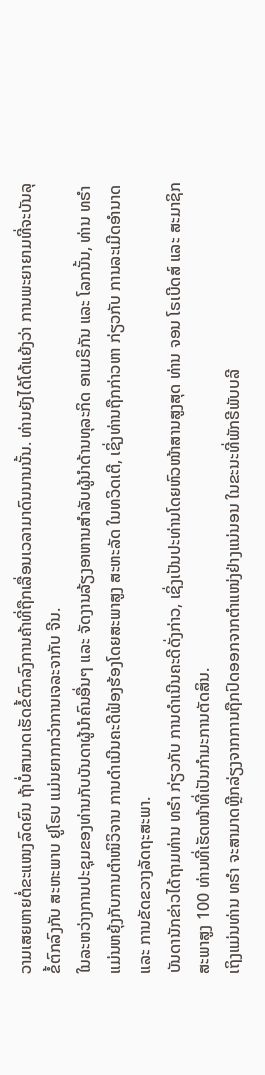ວາມເສຍຫາຍຕໍ່ຂະແໜງລົດຍົນ ຖ້າບໍ່ສາມາດເຮັດຂໍ້ຕົກລົງການຄ້າທີ່ຖືກເລື່ອນເວລາມາດົນນານນັ້ນ. ທ່ານຍັງໄດ້ໂຕ້ແຍ້ງວ່າ ການພະຍາຍາມທີ່ຈະບັນລຸຂໍ້ຕົກລົງກັບ ສະຫະພາບ ຢູໂຣບ ແມ່ນຍາກກວ່າການເຈລະຈາກັບ ຈີນ.
ໃນລະຫວ່າງການປະຊຸມຂອງທ່ານກັບບັນດາຜູ້ນຳຄົນອື່ນໆ ແລະ ຈັດງານລ້ຽງອາຫານສຳລັບຜູ້ນຳດ້ານທຸລະກິດ ອາເມຣິກັນ ແລະ ໂລກນັ້ນ, ທ່ານ ທຣຳ ແມ່ນຫຍຸ້ງກັບການຕຳໜິວິຈານ ການດຳເນີນຄະດີຟ້ອງຮ້ອງໂດຍສະພາສູງ ສະຫະລັດ ໃນທວິດເຕີ, ເຊິ່ງທ່ານຖືກກ່າວຫາ ກ່ຽວກັບ ການລະເມີດອຳນາດ ແລະ ການຂັດຂວາງລັດຖະສະພາ.
ບັນດານັກຂ່າວໄດ້ຖາມທ່ານ ທຣຳ ກ່ຽວກັບ ການດຳເນີນຄະດີດັ່ງກ່າວ, ເຊິ່ງເປັນປະທ່ານໂດຍຫົວໜ້າສານສູງສຸດ ທ່ານ ຈອນ ໂຣເບີດສ໌ ແລະ ສະມາຊິກສະພາສູງ 100 ທ່ານທີ່ເຮັດໜ້າທີ່ເປັນກຳມະການຕັດສິນ.
ເຖິງແມ່ນທ່ານ ທຣຳ ຈະສາມາດຫຼີກລ່ຽງຈາກການຖືກປົດອອກຈາກຕຳແໜ່ງຢ່າງແນ່ນອນ ໃນຂະນະທີ່ພັກຣີພັບບລີ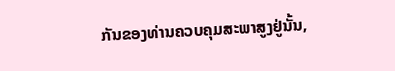ກັນຂອງທ່ານຄວບຄຸມສະພາສູງຢູ່ນັ້ນ,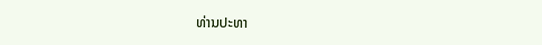ທ່ານປະທາ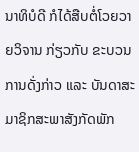ນາທິບໍດີ ກໍໄດ້ສືບຕໍ່ໂວຍວາຍວິຈານ ກ່ຽວກັບ ຂະບວນການດັ່ງກ່າວ ແລະ ບັນດາສະມາຊິກສະພາສັງກັດພັກ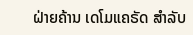ຝ່າຍຄ້ານ ເດໂມແຄຣັດ ສຳລັບ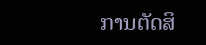ການຕັດສິ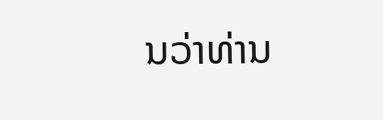ນວ່າທ່ານ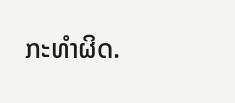ກະທຳຜິດ.